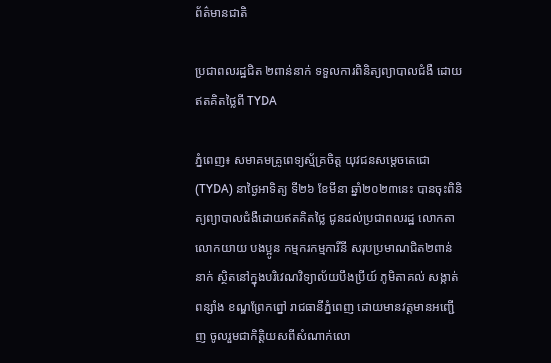ព័ត៌មានជាតិ

ប្រជាពលរដ្ឋជិត ២ពាន់នាក់ ទទួលការពិនិត្យព្យាបាលជំងឺ ដោយឥតគិតថ្លៃពី TYDA

ភ្នំពេញ៖ សមាគមគ្រូពេទ្យស្ម័គ្រចិត្ត យុវជនសម្តេចតេជោ(TYDA) នាថ្ងៃអាទិត្យ ទី២៦ ខែមីនា ឆ្នាំ២០២៣នេះ បានចុះពិនិត្យព្យាបាលជំងឺដោយឥតគិតថ្លៃ ជូនដល់ប្រជាពលរដ្ឋ លោកតាលោកយាយ បងប្អូន កម្មករកម្មការីនី សរុបប្រមាណជិត២ពាន់នាក់ ស្ថិតនៅក្នុងបរិវេណវិទ្យាល័យបឹងប្រីយ៍ ភូមិតាគល់ សង្កាត់ពន្សាំង ខណ្ឌព្រែកព្នៅ រាជធានីភ្នំពេញ ដោយមានវត្តមានអញ្ជើញ ចូលរួមជាកិត្តិយសពីសំណាក់លោ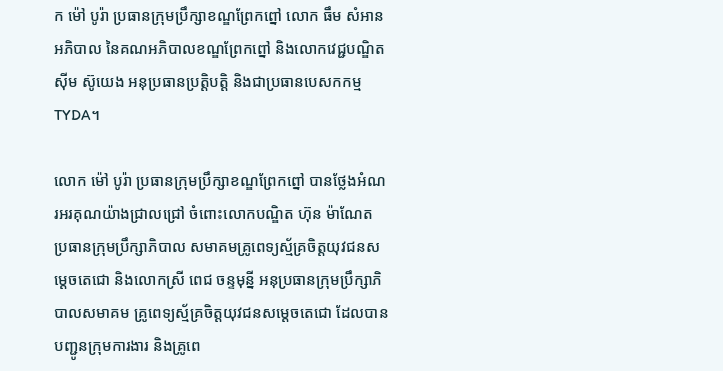ក ម៉ៅ បូរ៉ា ប្រធានក្រុមប្រឹក្សាខណ្ឌព្រែកព្នៅ លោក ធឹម សំអាន អភិបាល នៃគណអភិបាលខណ្ឌព្រែកព្នៅ និងលោកវេជ្ជបណ្ឌិត ស៊ីម ស៊ូយេង អនុប្រធានប្រត្តិបត្តិ និងជាប្រធានបេសកកម្មTYDA។

លោក ម៉ៅ បូរ៉ា ប្រធានក្រុមប្រឹក្សាខណ្ឌព្រែកព្នៅ បានថ្លែងអំណរអរគុណយ៉ាងជ្រាលជ្រៅ ចំពោះលោកបណ្ឌិត ហ៊ុន ម៉ាណែត ប្រធានក្រុមប្រឹក្សាភិបាល សមាគមគ្រូពេទ្យស្ម័គ្រចិត្តយុវជនសម្តេចតេជោ និងលោកស្រី ពេជ ចន្ទមុន្នី អនុប្រធានក្រុមប្រឹក្សាភិបាលសមាគម គ្រូពេទ្យស្ម័គ្រចិត្តយុវជនសម្តេចតេជោ ដែលបានបញ្ជូនក្រុមការងារ និងគ្រូពេ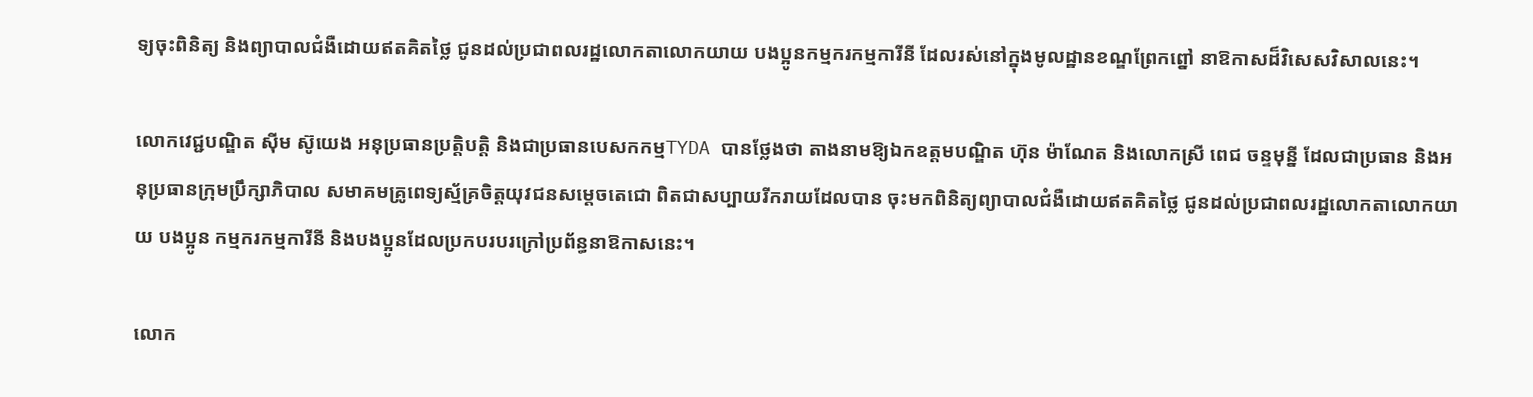ទ្យចុះពិនិត្យ និងព្យាបាលជំងឺដោយឥតគិតថ្លៃ ជូនដល់ប្រជាពលរដ្ឋលោកតាលោកយាយ បងប្អូនកម្មករកម្មការីនី ដែលរស់នៅក្នុងមូលដ្ឋានខណ្ឌព្រែកព្នៅ នាឱកាសដ៏វិសេសវិសាលនេះ។

លោកវេជ្ជបណ្ឌិត ស៊ីម ស៊ូយេង អនុប្រធានប្រត្តិបត្តិ និងជាប្រធានបេសកកម្មTYDA បានថ្លែងថា តាងនាមឱ្យឯកឧត្តមបណ្ឌិត ហ៊ុន ម៉ាណែត និងលោកស្រី ពេជ ចន្ទមុន្នី ដែលជាប្រធាន និងអនុប្រធានក្រុមប្រឹក្សាភិបាល សមាគមគ្រូពេទ្យស្ម័គ្រចិត្តយុវជនសម្តេចតេជោ ពិតជាសប្បាយរីករាយដែលបាន ចុះមកពិនិត្យព្យាបាលជំងឺដោយឥតគិតថ្លៃ ជូនដល់ប្រជាពលរដ្ឋលោកតាលោកយាយ បងប្អូន កម្មករកម្មការីនី និងបងប្អូនដែលប្រកបរបរក្រៅប្រព័ន្ធនាឱកាសនេះ។

លោក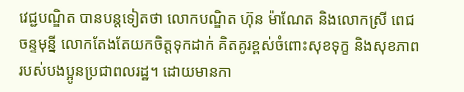វេជ្ជបណ្ឌិត បានបន្តទៀតថា លោកបណ្ឌិត ហ៊ុន ម៉ាណែត និងលោកស្រី ពេជ ចន្ទមុន្នី លោកតែងតែយកចិត្តទុកដាក់ គិតគូរខ្ពស់ចំពោះសុខទុក្ខ និងសុខភាពរបស់បងប្អូនប្រជាពលរដ្ឋ។ ដោយមានកា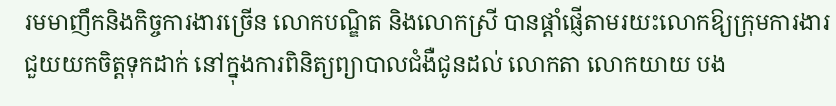រមមាញឹកនិងកិច្ចការងារច្រើន លោកបណ្ឌិត និងលោកស្រី បានផ្តាំផ្ញើតាមរយះលោកឱ្យក្រុមការងារ ជួយយកចិត្តទុកដាក់ នៅក្នុងការពិនិត្យព្យាបាលជំងឺជូនដល់ លោកតា លោកយាយ បង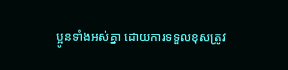ប្អូនទាំងអស់គ្នា ដោយការទទួលខុសត្រូវ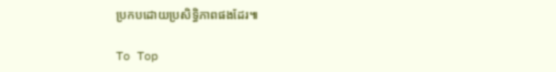ប្រកបដោយប្រសិទ្ធិភាពផងដែរ៕

To Top